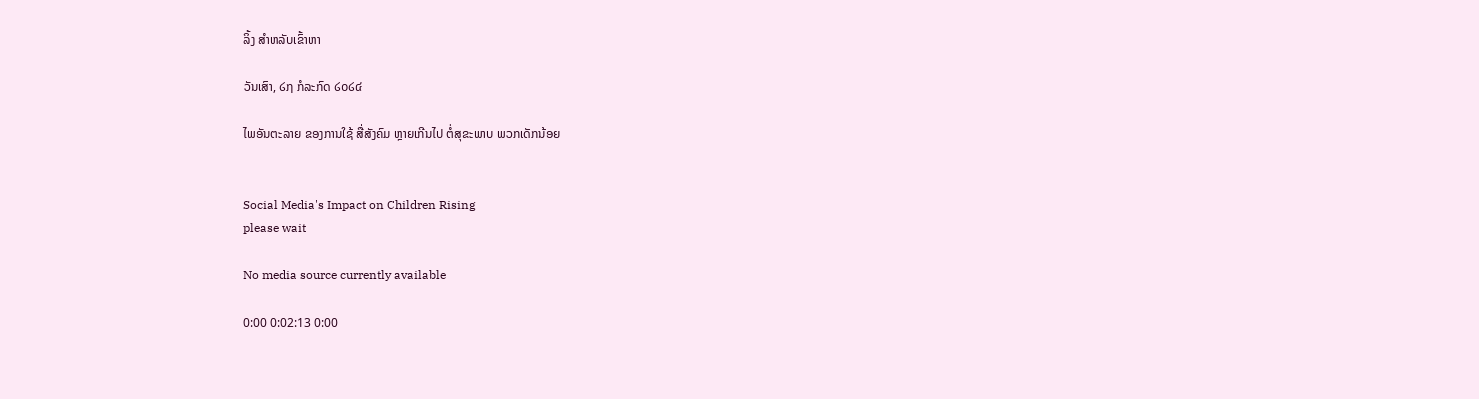ລິ້ງ ສຳຫລັບເຂົ້າຫາ

ວັນເສົາ, ໒໗ ກໍລະກົດ ໒໐໒໔

ໄພອັນຕະລາຍ ຂອງການໃຊ້ ສື່ສັງຄົມ ຫຼາຍເກີນໄປ ຕໍ່ສຸຂະພາບ ພວກເດັກນ້ອຍ


Social Media's Impact on Children Rising
please wait

No media source currently available

0:00 0:02:13 0:00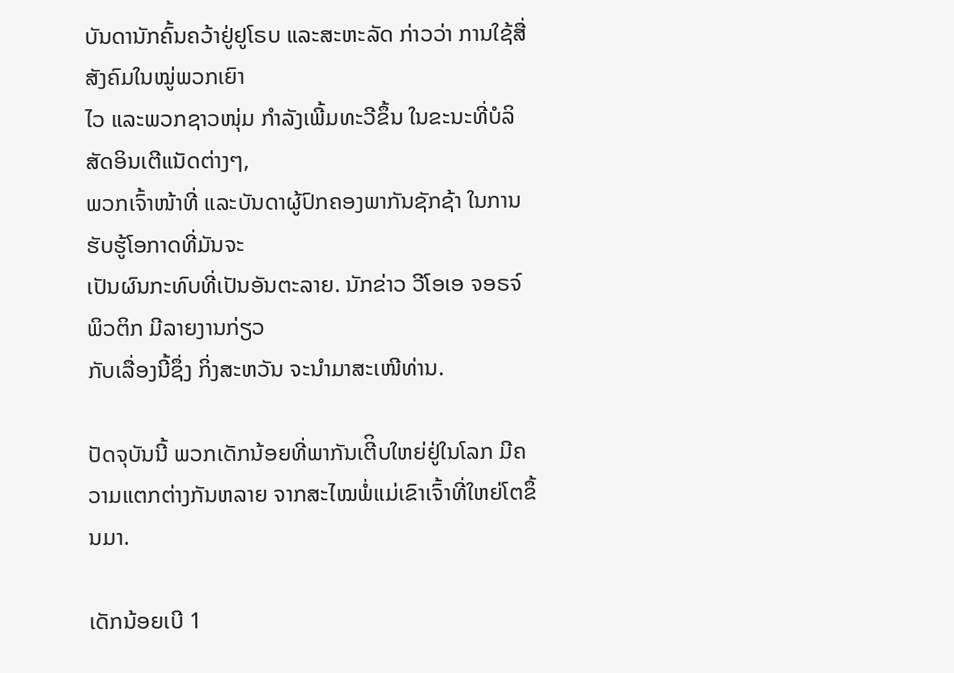ບັນດານັກຄົ້ນຄວ້າຢູ່ຢູໂຣບ ແລະສະຫະລັດ ກ່າວວ່າ ການໃຊ້ສື່ສັງຄົມໃນໝູ່ພວກເຍົາ
ໄວ ແລະພວກຊາວໜຸ່ມ ກຳລັງເພີ້ມທະວີຂຶ້ນ ໃນຂະນະທີ່ບໍລິສັດອິນເຕີແນັດຕ່າງໆ,
ພວກເຈົ້າໜ້າທີ່ ແລະບັນດາຜູ້ປົກຄອງພາກັນຊັກຊ້າ ໃນການຮັບຮູ້ໂອກາດທີ່ມັນຈະ
ເປັນຜົນກະທົບທີ່ເປັນອັນຕະລາຍ. ນັກຂ່າວ ວີໂອເອ ຈອຣຈ໌ ພິວຕິກ ມີລາຍງານກ່ຽວ
ກັບເລື່ອງນີ້ຊຶ່ງ ກິ່ງສະຫວັນ ຈະນຳມາສະເໜີທ່ານ.

ປັດຈຸບັນນີ້ ພວກເດັກນ້ອຍທີ່ພາກັນເຕີິບໃຫຍ່ຢູ່ໃນໂລກ ມີຄວາມແຕກຕ່າງກັນຫລາຍ ຈາກສະໄໝພໍ່ແມ່ເຂົາເຈົ້າທີ່ໃຫຍ່ໂຕຂຶ້ນມາ.

ເດັກນ້ອຍເບີ 1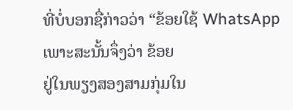ທີ່ບໍ່ບອກຊື່ກ່າວວ່າ “ຂ້ອຍໃຊ້ WhatsApp ເພາະສະນັ້ນຈຶ່ງວ່າ ຂ້ອຍ
ຢູ່ໃນພຽງສອງສາມກຸ່ມໃນ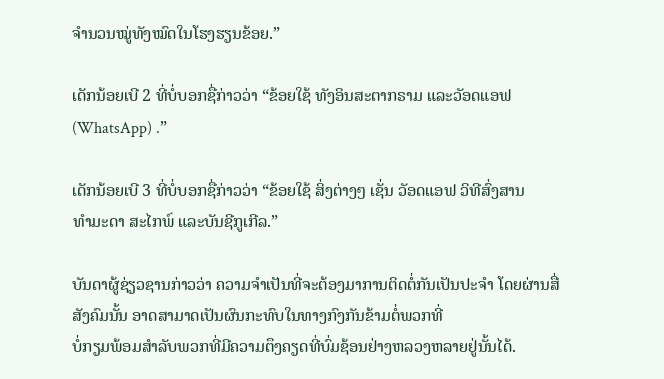ຈຳນວນໝູ່ທັງໝົດໃນໂຮງຮຽນຂ້ອຍ.”

ເດັກນ້ອຍເບີ 2 ທີ່ບໍ່ບອກຊື່ກ່າວວ່າ “ຂ້ອຍໃຊ້ ທັງອິນສະຕາກຣາມ ແລະວັອດແອຟ
(WhatsApp) .”

ເດັກນ້ອຍເບີ 3 ທີ່ບໍ່ບອກຊື່ກ່າວວ່າ “ຂ້ອຍໃຊ້ ສິ່ງຕ່າງໆ ເຊັ່ນ ວັອດແອຟ ວິທີສົ່ງສານ
ທຳມະດາ ສະໄກພ໌ ແລະບັນຊີກູເກີລ.”

ບັນດາຜູ້ຊ່ຽວຊານກ່າວວ່າ ຄວາມຈຳເປັນທີ່ຈະຕ້ອງມາການຕິດຕໍ່ກັນເປັນປະຈຳ ໂດຍຜ່ານສື່ສັງຄົມນັ້ນ ອາດສາມາດເປັນຜົນກະທົບໃນທາງກົງກັນຂ້າມຕໍ່ພວກທີ່
ບໍ່ກຽມພ້ອມສຳລັບພວກທີ່ມີຄວາມຕຶງຄຽດທີ່ບົ່ມຊ້ອນຢ່າງຫລວງຫລາຍຢູ່ນັ້ນໄດ້.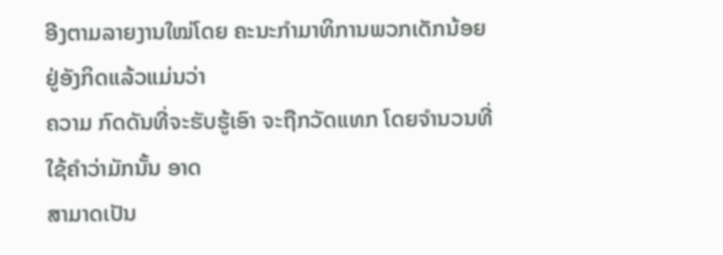ອີງຕາມລາຍງານໃໝ່ໂດຍ ຄະນະກຳມາທິການພວກເດັກນ້ອຍຢູ່ອັງກິດແລ້ວແມ່ນວ່າ
ຄວາມ ກົດດັນທີ່ຈະຮັບຮູ້ເອົາ ຈະຖືກວັດແທກ ໂດຍຈຳນວນທີ່ໃຊ້ຄຳວ່າມັກນັ້ນ ອາດ
ສາມາດເປັນ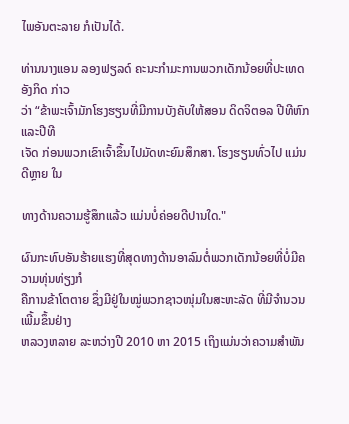ໄພອັນຕະລາຍ ກໍເປັນໄດ້.

ທ່ານນາງແອນ ລອງຟຽລດ໌ ຄະນະກຳມະການພວກເດັກນ້ອຍທີ່ປະເທດອັງກິດ ກ່າວ
ວ່າ “ຂ້າພະເຈົ້າມັກໂຮງຮຽນທີ່ມີການບັງຄັບໃຫ້ສອນ ດິດຈິຕອລ ປີທີຫົກ ແລະປີທີ
ເຈັດ ກ່ອນພວກເຂົາເຈົ້າຂຶ້ນໄປມັດທະຍົມສຶກສາ. ໂຮງຮຽນທົ່ວໄປ ແມ່ນດີຫຼາຍ ໃນ

ທາງດ້ານຄວາມຮູ້ສຶກແລ້ວ ແມ່ນບໍ່ຄ່ອຍດີປານໃດ."

ຜົນກະທົບອັນຮ້າຍແຮງທີ່ສຸດທາງດ້ານອາລົມຕໍ່ພວກເດັກນ້ອຍທີ່ບໍ່ມີຄວາມທຸ່ນທ່ຽງກໍ
ຄືການຂ້າໂຕຕາຍ ຊຶ່ງມີຢູ່ໃນໝູ່ພວກຊາວໜຸ່ມໃນສະຫະລັດ ທີ່ມີຈຳນວນເພີ້ມຂຶ້ນຢ່າງ
ຫລວງຫລາຍ ລະຫວ່າງປີ 2010 ຫາ 2015 ເຖິງແມ່ນວ່າຄວາມສຳພັນ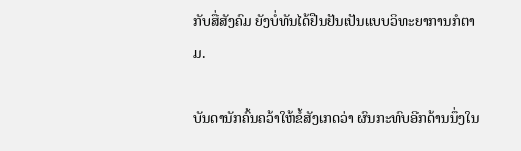ກັບສື່ສັງຄົມ ຍັງບໍ່ທັນໄດ້ຢືນຢັນເປັນແບບວິທະຍາການກໍຕາມ.

ບັນດານັກຄົ້ນຄວ້າໃຫ້ຂໍ້ສັງເກດວ່າ ຜົນກະທົບອີກດ້ານນຶ່ງໃນ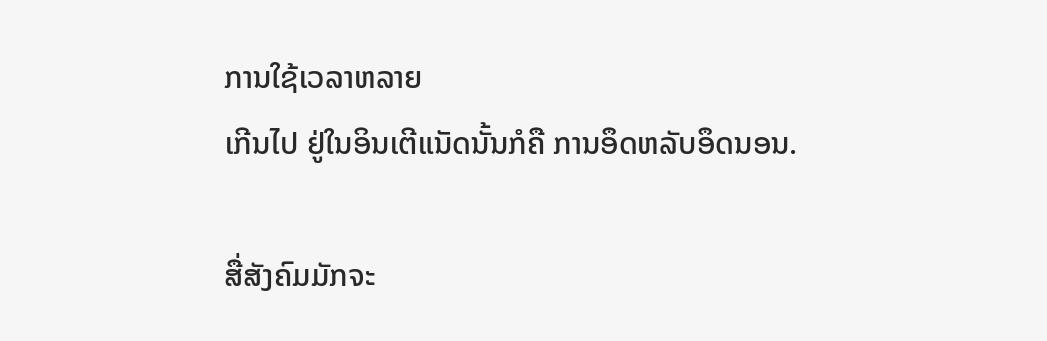ການໃຊ້ເວລາຫລາຍ
ເກີນໄປ ຢູ່ໃນອິນເຕີແນັດນັ້ນກໍຄື ການອຶດຫລັບອຶດນອນ.

ສື່ສັງຄົມມັກຈະ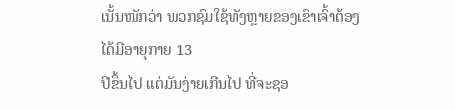ເນັ້ນໜັກວ່າ ພວກຊົມໃຊ້ທັງຫຼາຍຂອງເຂົາເຈົ້າຕ້ອງໄດ້ມີອາຍຸກາຍ 13
ປີຂຶ້ນໄປ ແຕ່ມັນງ່າຍເກີນໄປ ທີ່ຈະຊອ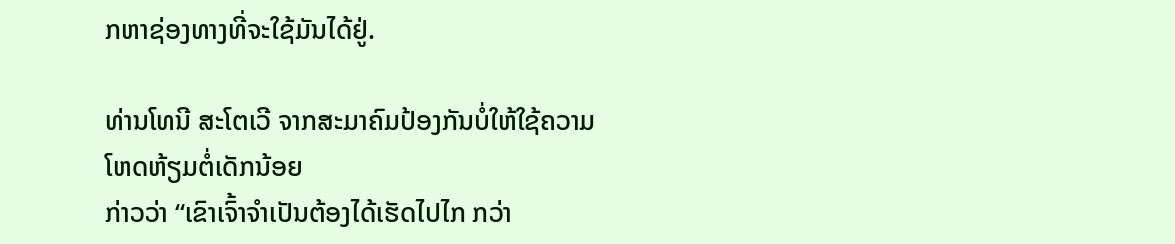ກຫາຊ່ອງທາງທີ່ຈະໃຊ້ມັນໄດ້ຢູ່.

ທ່ານໂທນີ ສະໂຕເວີ ຈາກສະມາຄົມປ້ອງກັນບໍ່ໃຫ້ໃຊ້ຄວາມໂຫດຫ້ຽມຕໍ່ເດັກນ້ອຍ
ກ່າວວ່າ “ເຂົາເຈົ້າຈຳເປັນຕ້ອງໄດ້ເຮັດໄປໄກ ກວ່າ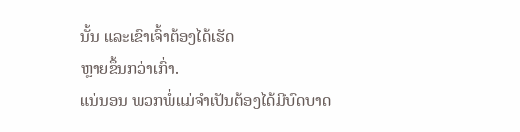ນັ້ນ ແລະເຂົາເຈົ້າຕ້ອງໄດ້ເຮັດ
ຫຼາຍຂຶ້ນກວ່າເກົ່າ.
ແນ່ນອນ ພວກພໍ່ແມ່ຈຳເປັນຕ້ອງໄດ້ມີບົດບາດ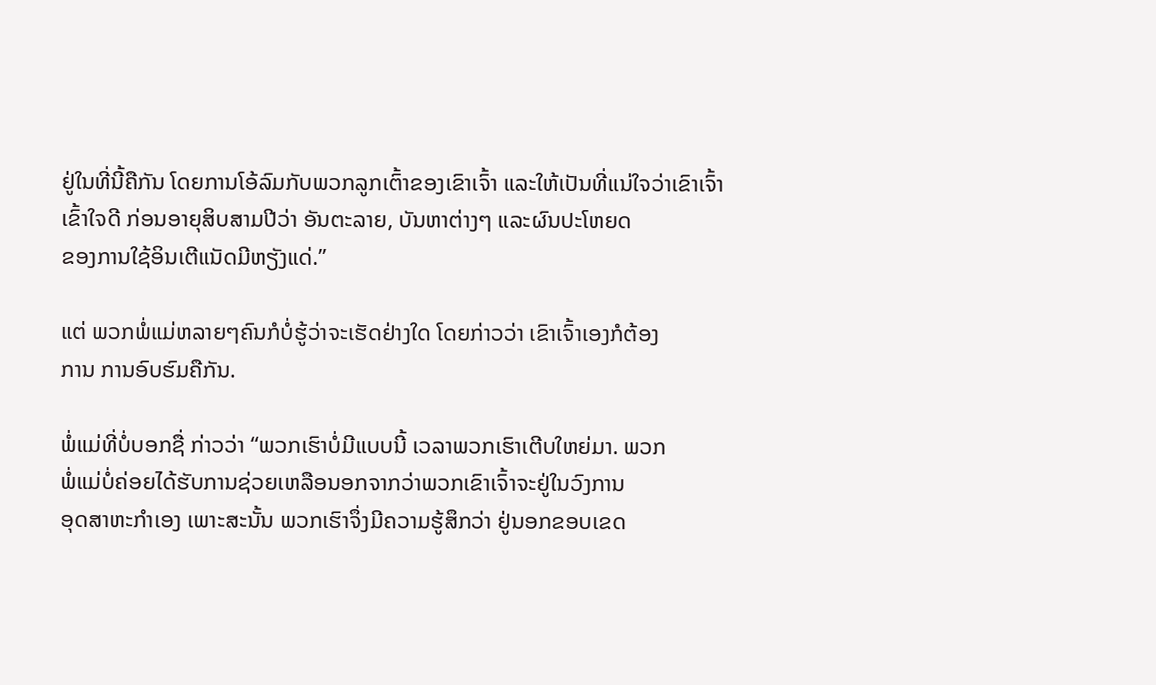ຢູ່ໃນທີ່ນີ້ຄືກັນ ໂດຍການໂອ້ລົມກັບພວກລູກເຕົ້າຂອງເຂົາເຈົ້າ ແລະໃຫ້ເປັນທີ່ແນ່ໃຈວ່າເຂົາເຈົ້າ
ເຂົ້າໃຈດີ ກ່ອນອາຍຸສິບສາມປີວ່າ ອັນຕະລາຍ, ບັນຫາຕ່າງໆ ແລະຜົນປະໂຫຍດ
ຂອງການໃຊ້ອິນເຕີແນັດມີຫຽັງແດ່.”

ແຕ່ ພວກພໍ່ແມ່ຫລາຍໆຄົນກໍບໍ່ຮູ້ວ່າຈະເຮັດຢ່າງໃດ ໂດຍກ່າວວ່າ ເຂົາເຈົ້າເອງກໍຕ້ອງ
ການ ການອົບຮົມຄືກັນ.

ພໍ່ແມ່ທີ່ບໍ່ບອກຊື່ ກ່າວວ່າ “ພວກເຮົາບໍ່ມີແບບນີ້ ເວລາພວກເຮົາເຕີບໃຫຍ່ມາ. ພວກ
ພໍ່ແມ່ບໍ່ຄ່ອຍໄດ້ຮັບການຊ່ວຍເຫລືອນອກຈາກວ່າພວກເຂົາເຈົ້າຈະຢູ່ໃນວົງການ
ອຸດສາຫະກຳເອງ ເພາະສະນັ້ນ ພວກເຮົາຈຶ່ງມີຄວາມຮູ້ສຶກວ່າ ຢູ່ນອກຂອບເຂດ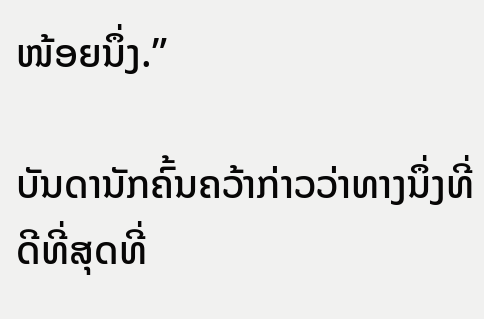ໜ້ອຍນຶ່ງ.”

ບັນດານັກຄົ້ນຄວ້າກ່າວວ່າທາງນຶ່ງທີ່ດີທີ່ສຸດທີ່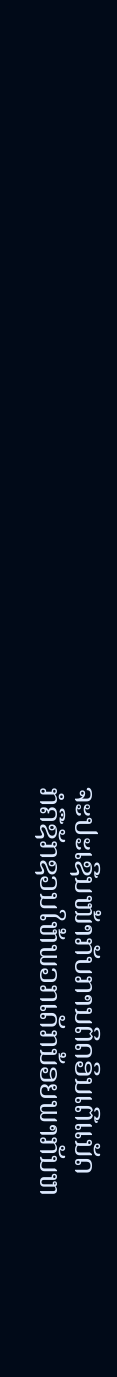ຈະປະເຊີນໜ້າກັບການຕິດອິນເຕີແນັດ
ກໍຄືຊັກຊວນໃຫ້ພວກເດັກນ້ອຍພາກັນຫ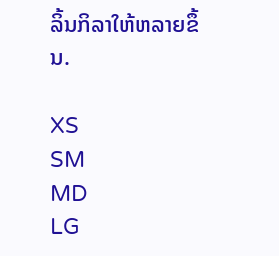ລິ້ນກິລາໃຫ້ຫລາຍຂຶ້ນ.

XS
SM
MD
LG